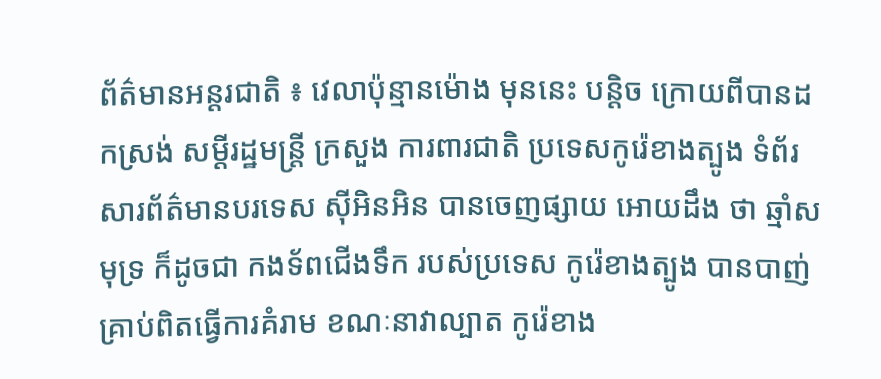ព័ត៌មានអន្តរជាតិ ៖ វេលាប៉ុន្មានម៉ោង មុននេះ បន្តិច ក្រោយពីបានដកស្រង់ សម្តីរដ្ឋមន្រ្តី ក្រសួង ការពារជាតិ ប្រទេសកូរ៉េខាងត្បូង ទំព័រសារព័ត៌មានបរទេស ស៊ីអិនអិន បានចេញផ្សាយ អោយដឹង ថា ឆ្មាំសមុទ្រ ក៏ដូចជា កងទ័ពជើងទឹក របស់ប្រទេស កូរ៉េខាងត្បូង បានបាញ់គ្រាប់ពិតធ្វើការគំរាម ខណៈនាវាល្បាត កូរ៉េខាង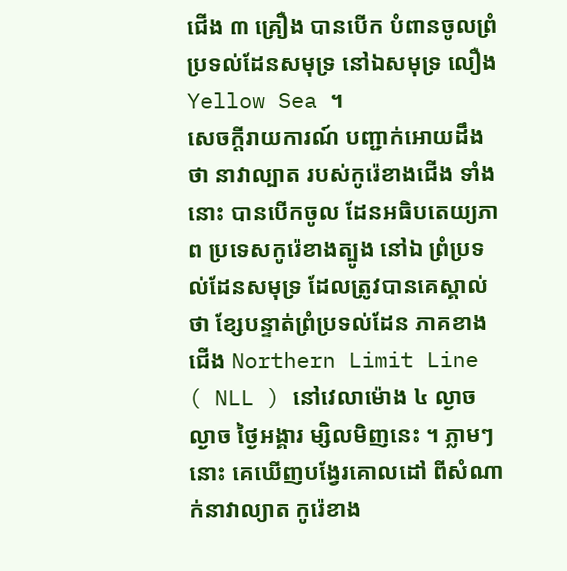ជើង ៣ គ្រឿង បានបើក បំពានចូលព្រំប្រទល់ដែនសមុទ្រ នៅឯសមុទ្រ លឿង Yellow Sea ។
សេចក្តីរាយការណ៍ បញ្ជាក់អោយដឹងថា នាវាល្បាត របស់កូរ៉េខាងជើង ទាំងនោះ បានបើកចូល ដែនអធិបតេយ្យភាព ប្រទេសកូរ៉េខាងត្បូង នៅឯ ព្រំប្រទល់ដែនសមុទ្រ ដែលត្រូវបានគេស្គាល់ថា ខ្សែបន្ទាត់ព្រំប្រទល់ដែន ភាគខាងជើង Northern Limit Line ( NLL ) នៅវេលាម៉ោង ៤ ល្ងាច ល្ងាច ថ្ងៃអង្គារ ម្សិលមិញនេះ ។ ភ្លាមៗនោះ គេឃើញបង្វែរគោលដៅ ពីសំណាក់នាវាល្យាត កូរ៉េខាង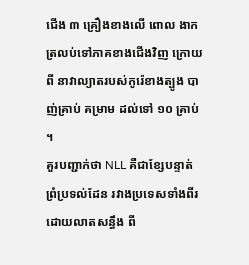ជើង ៣ គ្រឿងខាងលើ ពោល ងាកត្រលប់ទៅភាគខាងជើងវិញ ក្រោយពី នាវាល្យាតរបស់កូរ៉េខាងត្បូង បាញ់គ្រាប់ គម្រាម ដល់ទៅ ១០ គ្រាប់ ។
គួរបញ្ជាក់ថា NLL គឺជាខ្សែបន្ទាត់ ព្រំប្រទល់ដែន រវាងប្រទេសទាំងពីរ ដោយលាតសន្ធឹង ពី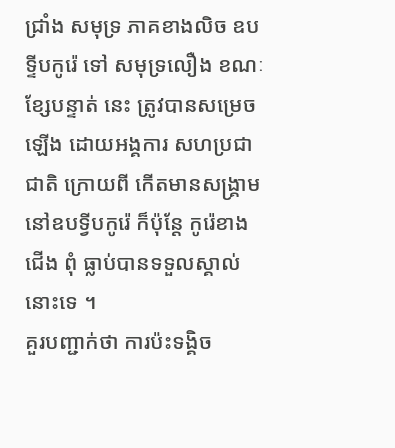ជ្រាំង សមុទ្រ ភាគខាងលិច ឧបទ្ទីបកូរ៉េ ទៅ សមុទ្រលឿង ខណៈខ្សែបន្ទាត់ នេះ ត្រូវបានសម្រេច ឡើង ដោយអង្គការ សហប្រជាជាតិ ក្រោយពី កើតមានសង្រ្គាម នៅឧបទ្វីបកូរ៉េ ក៏ប៉ុន្តែ កូរ៉េខាងជើង ពុំ ធ្លាប់បានទទួលស្គាល់នោះទេ ។
គួរបញ្ជាក់ថា ការប៉ះទង្គិច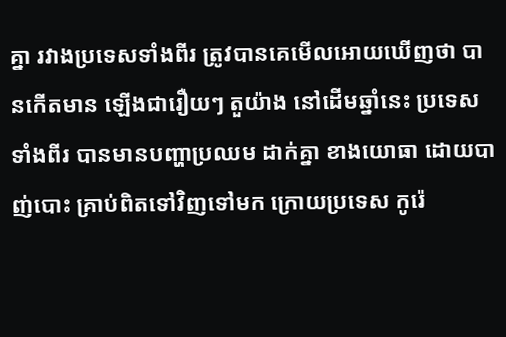គ្នា រវាងប្រទេសទាំងពីរ ត្រូវបានគេមើលអោយឃើញថា បានកើតមាន ឡើងជារឿយៗ តួយ៉ាង នៅដើមឆ្នាំនេះ ប្រទេសទាំងពីរ បានមានបញ្ហាប្រឈម ដាក់គ្នា ខាងយោធា ដោយបាញ់បោះ គ្រាប់ពិតទៅវិញទៅមក ក្រោយប្រទេស កូរ៉េ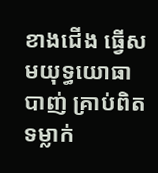ខាងជើង ធ្វើសមយុទ្ធយោធា បាញ់ គ្រាប់ពិត ទម្លាក់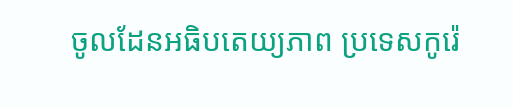ចូលដែនអធិបតេយ្យភាព ប្រទេសកូរ៉េ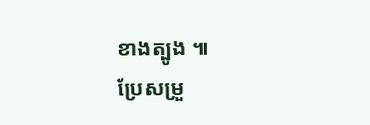ខាងត្បូង ៕
ប្រែសម្រួ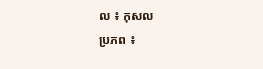ល ៖ កុសល
ប្រភព ៖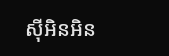ស៊ីអិនអិន